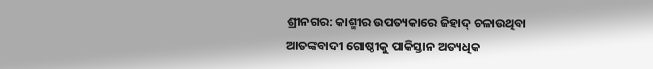ଶ୍ରୀନଗର: କାଶ୍ମୀର ଉପତ୍ୟକାରେ ଜିହାଦ୍ ଚଳାଉଥିବା ଆତଙ୍କବାଦୀ ଗୋଷ୍ଠୀକୁ ପାକିସ୍ତାନ ଅତ୍ୟଧିକ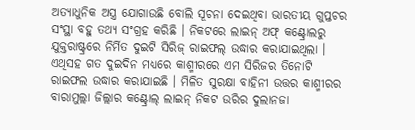ଅତ୍ୟାଧୁନିକ ଅସ୍ତ୍ର ଯୋଗାଉଛି ବୋଲି ସୂଚନା ଦେଇଥିବା ଭାରତୀୟ ଗୁପ୍ତଚର ସଂସ୍ଥା ବହୁ ତଥ୍ୟ ସଂଗ୍ରହ କରିଛି । ନିକଟରେ ଲାଇନ୍ ଅଫ୍ କଣ୍ଟ୍ରୋଲରୁ ଯୁକ୍ତରାଷ୍ଟ୍ରରେ ନିର୍ମିତ ଦୁଇଟି ସିରିଜ୍ ରାଇଫଲ୍ ଉଦ୍ଧାର କରାଯାଇଥିଲା । ଏଥିସହ ଗତ ଦୁଇଦିନ ମଧ୍ୟରେ କାଶ୍ମୀରରେ ଏମ ସିରିଜର ତିନୋଟି ରାଇଫଲ ଉଦ୍ଧାର କରାଯାଇଛି । ମିଳିତ ସୁରକ୍ଷା ବାହିନୀ ଉତ୍ତର କାଶ୍ମୀରର ବାରାମୁଲ୍ଲା ଜିଲ୍ଲାର କଣ୍ଟ୍ରୋଲ୍ ଲାଇନ୍ ନିକଟ ଉରିର ଦୁଲାନଜା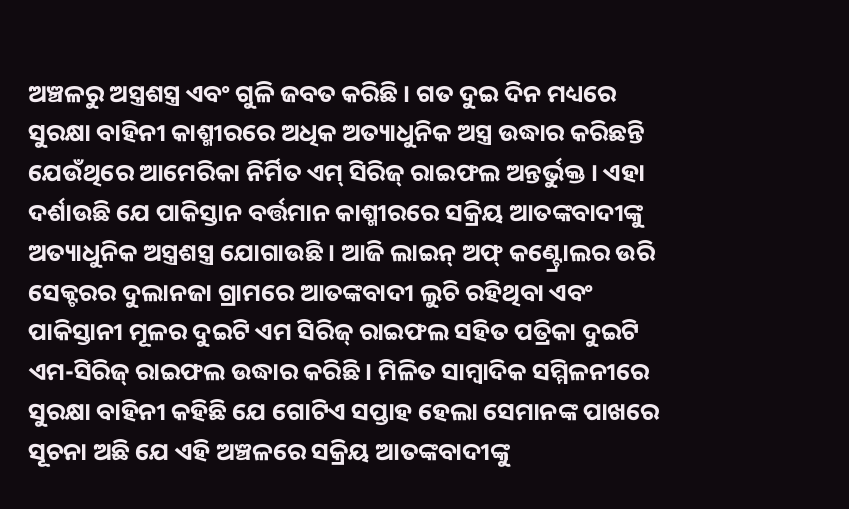ଅଞ୍ଚଳରୁ ଅସ୍ତ୍ରଶସ୍ତ୍ର ଏବଂ ଗୁଳି ଜବତ କରିଛି । ଗତ ଦୁଇ ଦିନ ମଧ୍ୟରେ ସୁରକ୍ଷା ବାହିନୀ କାଶ୍ମୀରରେ ଅଧିକ ଅତ୍ୟାଧୁନିକ ଅସ୍ତ୍ର ଉଦ୍ଧାର କରିଛନ୍ତି ଯେଉଁଥିରେ ଆମେରିକା ନିର୍ମିତ ଏମ୍ ସିରିଜ୍ ରାଇଫଲ ଅନ୍ତର୍ଭୁକ୍ତ । ଏହା ଦର୍ଶାଉଛି ଯେ ପାକିସ୍ତାନ ବର୍ତ୍ତମାନ କାଶ୍ମୀରରେ ସକ୍ରିୟ ଆତଙ୍କବାଦୀଙ୍କୁ ଅତ୍ୟାଧୁନିକ ଅସ୍ତ୍ରଶସ୍ତ୍ର ଯୋଗାଉଛି । ଆଜି ଲାଇନ୍ ଅଫ୍ କଣ୍ଟ୍ରୋଲର ଉରି ସେକ୍ଟରର ଦୁଲାନଜା ଗ୍ରାମରେ ଆତଙ୍କବାଦୀ ଲୁଚି ରହିଥିବା ଏବଂ ପାକିସ୍ତାନୀ ମୂଳର ଦୁଇଟି ଏମ ସିରିଜ୍ ରାଇଫଲ ସହିତ ପତ୍ରିକା ଦୁଇଟି ଏମ-ସିରିଜ୍ ରାଇଫଲ ଉଦ୍ଧାର କରିଛି । ମିଳିତ ସାମ୍ବାଦିକ ସମ୍ମିଳନୀରେ ସୁରକ୍ଷା ବାହିନୀ କହିଛି ଯେ ଗୋଟିଏ ସପ୍ତାହ ହେଲା ସେମାନଙ୍କ ପାଖରେ ସୂଚନା ଅଛି ଯେ ଏହି ଅଞ୍ଚଳରେ ସକ୍ରିୟ ଆତଙ୍କବାଦୀଙ୍କୁ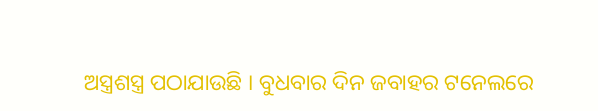ଅସ୍ତ୍ରଶସ୍ତ୍ର ପଠାଯାଉଛି । ବୁଧବାର ଦିନ ଜବାହର ଟନେଲରେ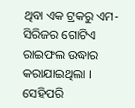ଥିବା ଏକ ଟ୍ରକରୁ ଏମ- ସିରିଜର ଗୋଟିଏ ରାଇଫଲ ଉଦ୍ଧାର କରାଯାଇଥିଲା । ସେହିପରି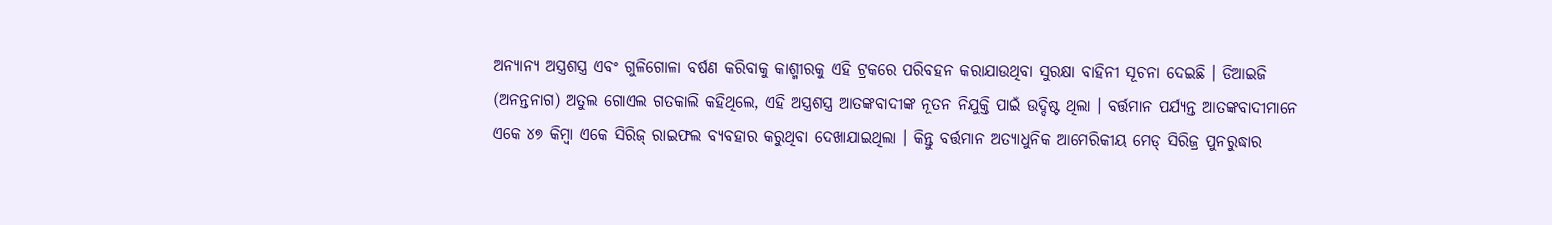ଅନ୍ୟାନ୍ୟ ଅସ୍ତ୍ରଶସ୍ତ୍ର ଏବଂ ଗୁଳିଗୋଳା ବର୍ଷଣ କରିବାକୁ କାଶ୍ମୀରକୁ ଏହି ଟ୍ରକରେ ପରିବହନ କରାଯାଉଥିବା ସୁରକ୍ଷା ବାହିନୀ ସୂଚନା ଦେଇଛି । ଡିଆଇଜି (ଅନନ୍ତନାଗ) ଅତୁଲ ଗୋଏଲ ଗତକାଲି କହିଥିଲେ, ଏହି ଅସ୍ତ୍ରଶସ୍ତ୍ର ଆତଙ୍କବାଦୀଙ୍କ ନୂତନ ନିଯୁକ୍ତି ପାଇଁ ଉଦ୍ଦିଷ୍ଟ ଥିଲା । ବର୍ତ୍ତମାନ ପର୍ଯ୍ୟନ୍ତ ଆତଙ୍କବାଦୀମାନେ ଏକେ ୪୭ କିମ୍ବା ଏକେ ସିରିଜ୍ ରାଇଫଲ ବ୍ୟବହାର କରୁଥିବା ଦେଖାଯାଇଥିଲା । କିନ୍ତୁ ବର୍ତ୍ତମାନ ଅତ୍ୟାଧୁନିକ ଆମେରିକୀୟ ମେଡ୍ ସିରିଜ୍ର ପୁନରୁଦ୍ଧାର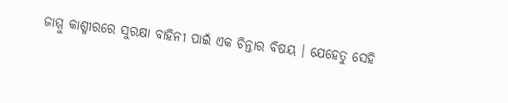ଜାମ୍ମୁ କାଶ୍ମୀରରେ ସୁରକ୍ଷା ବାହିନୀ ପାଇଁ ଏକ ଚିନ୍ତାର ବିଷୟ । ଯେହେତୁ ସେହି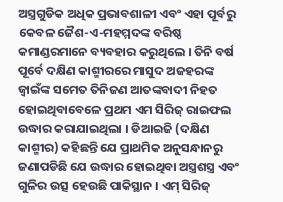ଅସ୍ତ୍ରଗୁଡିକ ଅଧିକ ପ୍ରଭାବଶାଳୀ ଏବଂ ଏହା ପୂର୍ବରୁ କେବଳ ଜୈଶ-ଏ-ମହମ୍ମଦଙ୍କ ବରିଷ୍ଠ କମାଣ୍ଡରମାନେ ବ୍ୟବହାର କରୁଥିଲେ । ତିନି ବର୍ଷ ପୂର୍ବେ ଦକ୍ଷିଣ କାଶ୍ମୀରରେ ମାସୁଦ ଅଜହରଙ୍କ ଜ୍ୱାଇଁଙ୍କ ସମେତ ତିନିଜଣ ଆତଙ୍କବାଦୀ ନିହତ ହୋଇଥିବାବେଳେ ପ୍ରଥମ ଏମ ସିରିଜ୍ ରାଇଫଲ ଉଦ୍ଧାର କରାଯାଇଥିଲା । ଡିଆଇଜି (ଦକ୍ଷିଣ କାଶ୍ମୀର) କହିଛନ୍ତି ଯେ ପ୍ରାଥମିକ ଅନୁସନ୍ଧାନରୁ ଜଣାପଡିଛି ଯେ ଉଦ୍ଧାର ହୋଇଥିବା ଅସ୍ତ୍ରଶସ୍ତ୍ର ଏବଂ ଗୁଳିର ଉତ୍ସ ହେଉଛି ପାକିସ୍ଥାନ । ଏମ୍ ସିରିଜ୍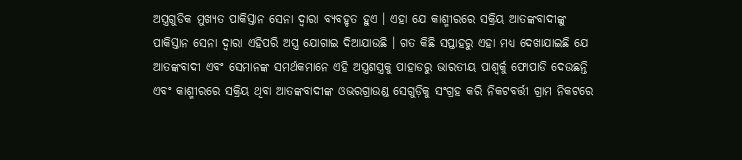ଅସ୍ତ୍ରଗୁଡିକ ମୁଖ୍ୟତ ପାକିସ୍ତାନ ସେନା ଦ୍ୱାରା ବ୍ୟବହୃତ ହୁଏ । ଏହା ଯେ କାଶ୍ମୀରରେ ସକ୍ରିୟ ଆତଙ୍କବାଦୀଙ୍କୁ ପାକିସ୍ତାନ ସେନା ଦ୍ୱାରା ଏହିପରି ଅସ୍ତ୍ର ଯୋଗାଇ ଦିଆଯାଉଛି । ଗତ କିଛି ସପ୍ତାହରୁ ଏହା ମଧ୍ୟ ଦେଖାଯାଇଛି ଯେ ଆତଙ୍କବାଦୀ ଏବଂ ସେମାନଙ୍କ ସମର୍ଥକମାନେ ଏହି ଅସ୍ତ୍ରଶସ୍ତ୍ରକୁ ପାହାଡରୁ ଭାରତୀୟ ପାଶ୍ୱର୍କୁ ଫୋପାଡି ଦେଉଛନ୍ତି ଏବଂ କାଶ୍ମୀରରେ ସକ୍ରିୟ ଥିବା ଆତଙ୍କବାଦୀଙ୍କ ଓଭରଗ୍ରାଉଣ୍ଡ ସେଗୁଡ଼ିକୁ ସଂଗ୍ରହ କରି ନିକଟବର୍ତ୍ତୀ ଗ୍ରାମ ନିକଟରେ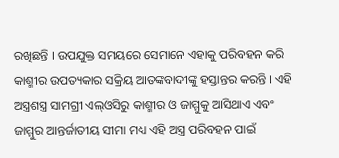ରଖିଛନ୍ତି । ଉପଯୁକ୍ତ ସମୟରେ ସେମାନେ ଏହାକୁ ପରିବହନ କରି କାଶ୍ମୀର ଉପତ୍ୟକାର ସକ୍ରିୟ ଆତଙ୍କବାଦୀଙ୍କୁ ହସ୍ତାନ୍ତର କରନ୍ତି । ଏହି ଅସ୍ତ୍ରଶସ୍ତ୍ର ସାମଗ୍ରୀ ଏଲ୍ଓସିରୁ କାଶ୍ମୀର ଓ ଜାମ୍ମୁକୁ ଆସିଥାଏ ଏବଂ ଜାମ୍ମୁର ଆନ୍ତର୍ଜାତୀୟ ସୀମା ମଧ୍ୟ ଏହି ଅସ୍ତ୍ର ପରିବହନ ପାଇଁ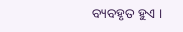ବ୍ୟବହୃତ ହୁଏ ।